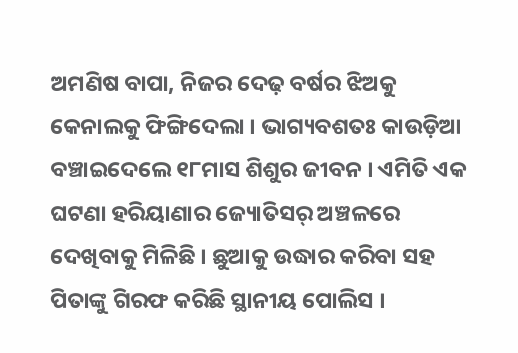ଅମଣିଷ ବାପା, ନିଜର ଦେଢ଼ ବର୍ଷର ଝିଅକୁ କେନାଲକୁ ଫିଙ୍ଗିଦେଲା । ଭାଗ୍ୟବଶତଃ କାଉଡ଼ିଆ ବଞ୍ଚାଇଦେଲେ ୧୮ମାସ ଶିଶୁର ଜୀବନ । ଏମିତି ଏକ ଘଟଣା ହରିୟାଣାର ଜ୍ୟୋତିସର୍ ଅଞ୍ଚଳରେ ଦେଖିବାକୁ ମିଳିଛି । ଛୁଆକୁ ଉଦ୍ଧାର କରିବା ସହ ପିତାଙ୍କୁ ଗିରଫ କରିଛି ସ୍ଥାନୀୟ ପୋଲିସ ।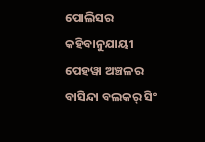ପୋଲିସର କହିବାନୁଯାୟୀ ପେହୱା ଅଞ୍ଚଳର ବାସିନ୍ଦା ବଲକର୍ ସିଂ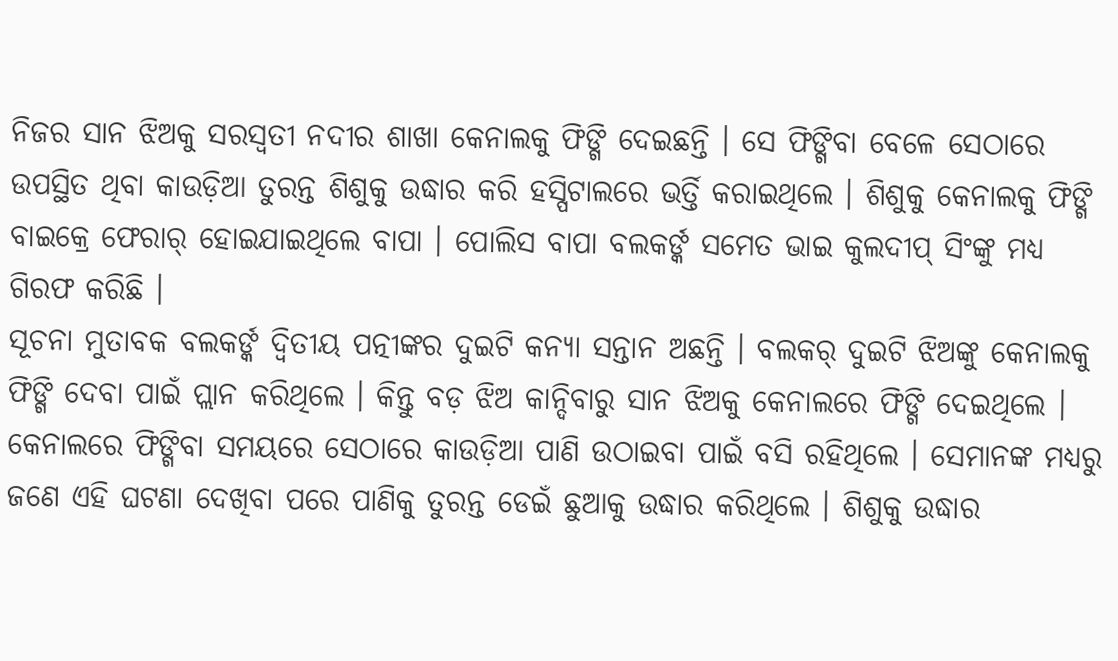ନିଜର ସାନ ଝିଅକୁ ସରସ୍ୱତୀ ନଦୀର ଶାଖା କେନାଲକୁ ଫିଙ୍ଗି ଦେଇଛନ୍ତି । ସେ ଫିଙ୍ଗିବା ବେଳେ ସେଠାରେ ଉପସ୍ଥିତ ଥିବା କାଉଡ଼ିଆ ତୁରନ୍ତ ଶିଶୁକୁ ଉଦ୍ଧାର କରି ହସ୍ପିଟାଲରେ ଭର୍ତ୍ତି କରାଇଥିଲେ । ଶିଶୁକୁ କେନାଲକୁ ଫିଙ୍ଗି ବାଇକ୍ରେ ଫେରାର୍ ହୋଇଯାଇଥିଲେ ବାପା । ପୋଲିସ ବାପା ବଲକର୍ଙ୍କ ସମେତ ଭାଇ କୁଲଦୀପ୍ ସିଂଙ୍କୁ ମଧ୍ୟ ଗିରଫ କରିଛି ।
ସୂଚନା ମୁତାବକ ବଲକର୍ଙ୍କ ଦ୍ୱିତୀୟ ପତ୍ନୀଙ୍କର ଦୁଇଟି କନ୍ୟା ସନ୍ତାନ ଅଛନ୍ତି । ବଲକର୍ ଦୁଇଟି ଝିଅଙ୍କୁ କେନାଲକୁ ଫିଙ୍ଗି ଦେବା ପାଇଁ ପ୍ଲାନ କରିଥିଲେ । କିନ୍ତୁ ବଡ଼ ଝିଅ କାନ୍ଦିବାରୁ ସାନ ଝିଅକୁ କେନାଲରେ ଫିଙ୍ଗି ଦେଇଥିଲେ । କେନାଲରେ ଫିଙ୍ଗିବା ସମୟରେ ସେଠାରେ କାଉଡ଼ିଆ ପାଣି ଉଠାଇବା ପାଇଁ ବସି ରହିଥିଲେ । ସେମାନଙ୍କ ମଧ୍ୟରୁ ଜଣେ ଏହି ଘଟଣା ଦେଖିବା ପରେ ପାଣିକୁ ତୁରନ୍ତ ଡେଇଁ ଛୁଆକୁ ଉଦ୍ଧାର କରିଥିଲେ । ଶିଶୁକୁ ଉଦ୍ଧାର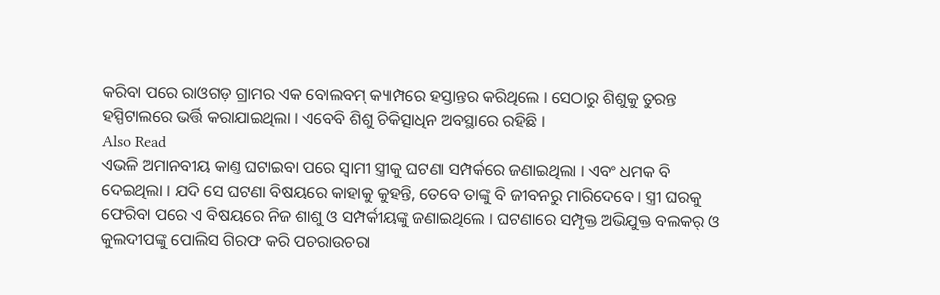କରିବା ପରେ ରାଓଗଡ଼ ଗ୍ରାମର ଏକ ବୋଲବମ୍ କ୍ୟାମ୍ପରେ ହସ୍ତାନ୍ତର କରିଥିଲେ । ସେଠାରୁ ଶିଶୁକୁ ତୁରନ୍ତ ହସ୍ପିଟାଲରେ ଭର୍ତ୍ତି କରାଯାଇଥିଲା । ଏବେବି ଶିଶୁ ଚିକିତ୍ସାଧିନ ଅବସ୍ଥାରେ ରହିଛି ।
Also Read
ଏଭଳି ଅମାନବୀୟ କାଣ୍ତ ଘଟାଇବା ପରେ ସ୍ୱାମୀ ସ୍ତ୍ରୀକୁ ଘଟଣା ସମ୍ପର୍କରେ ଜଣାଇଥିଲା । ଏବଂ ଧମକ ବି ଦେଇଥିଲା । ଯଦି ସେ ଘଟଣା ବିଷୟରେ କାହାକୁ କୁହନ୍ତି, ତେବେ ତାଙ୍କୁ ବି ଜୀବନରୁ ମାରିଦେବେ । ସ୍ତ୍ରୀ ଘରକୁ ଫେରିବା ପରେ ଏ ବିଷୟରେ ନିଜ ଶାଶୁ ଓ ସମ୍ପର୍କୀୟଙ୍କୁ ଜଣାଇଥିଲେ । ଘଟଣାରେ ସମ୍ପୃକ୍ତ ଅଭିଯୁକ୍ତ ବଲକର୍ ଓ କୁଲଦୀପଙ୍କୁ ପୋଲିସ ଗିରଫ କରି ପଚରାଉଚରା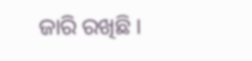ଜାରି ରଖିଛି ।